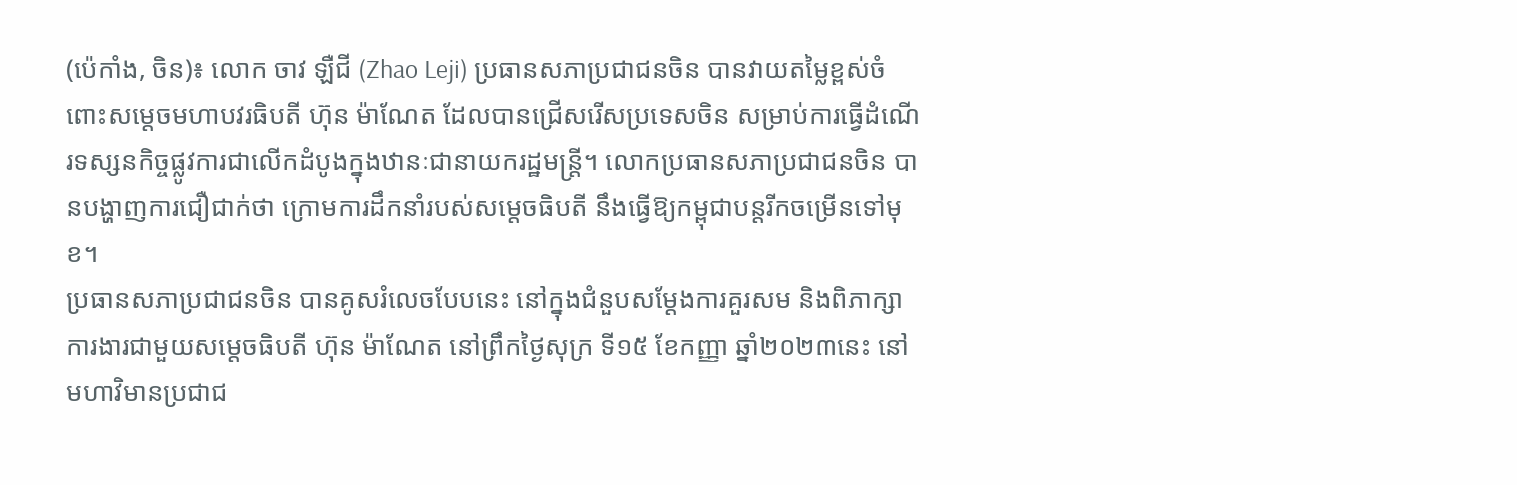(ប៉េកាំង, ចិន)៖ លោក ចាវ ឡឺជី (Zhao Leji) ប្រធានសភាប្រជាជនចិន បានវាយតម្លៃខ្ពស់ចំពោះសម្តេចមហាបវរធិបតី ហ៊ុន ម៉ាណែត ដែលបានជ្រើសរើសប្រទេសចិន សម្រាប់ការធ្វើដំណើរទស្សនកិច្ចផ្លូវការជាលើកដំបូងក្នុងឋានៈជានាយករដ្ឋមន្ត្រី។ លោកប្រធានសភាប្រជាជនចិន បានបង្ហាញការជឿជាក់ថា ក្រោមការដឹកនាំរបស់សម្តេចធិបតី នឹងធ្វើឱ្យកម្ពុជាបន្តរីកចម្រើនទៅមុខ។
ប្រធានសភាប្រជាជនចិន បានគូសរំលេចបែបនេះ នៅក្នុងជំនួបសម្តែងការគួរសម និងពិភាក្សាការងារជាមួយសម្តេចធិបតី ហ៊ុន ម៉ាណែត នៅព្រឹកថ្ងៃសុក្រ ទី១៥ ខែកញ្ញា ឆ្នាំ២០២៣នេះ នៅមហាវិមានប្រជាជ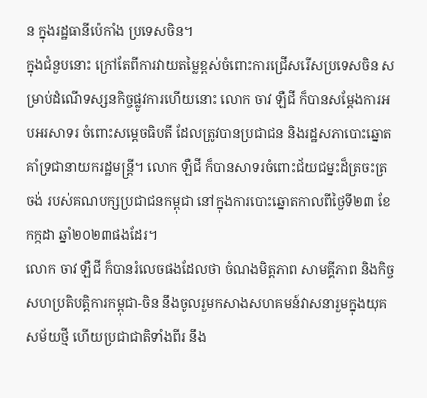ន ក្នុងរដ្ឋធានីប៉េកាំង ប្រទេសចិន។
ក្នុងជំនួបនោះ ក្រៅតែពីការវាយតម្លៃខ្ពស់ចំពោះការជ្រើសរើសប្រទេសចិន សម្រាប់ដំណើទស្សនកិច្ចផ្លូវការហើយនោះ លោក ចាវ ឡឺជី ក៏បានសម្តែងការអបអរសាទរ ចំពោះសម្តេចធិបតី ដែលត្រូវបានប្រជាជន និងរដ្ឋសភាបោះឆ្នោតគាំទ្រជានាយករដ្ឋមន្ត្រី។ លោក ឡឺជី ក៏បានសាទរចំពោះជ័យជម្នះដ៏ត្រចះត្រចង់ របស់គណបក្សប្រជាជនកម្ពុជា នៅក្នុងការបោះឆ្នោតកាលពីថ្ងៃទី២៣ ខែកក្កដា ឆ្នាំ២០២៣ផងដែរ។
លោក ចាវ ឡឺជី ក៏បានរំលេចផងដែលថា ចំណងមិត្តភាព សាមគ្គីភាព និងកិច្ចសហប្រតិបត្តិការកម្ពុជា-ចិន នឹងចូលរួមកសាងសហគមន៍វាសនារួមក្នុងយុគសម័យថ្មី ហើយប្រជាជាតិទាំងពីរ នឹង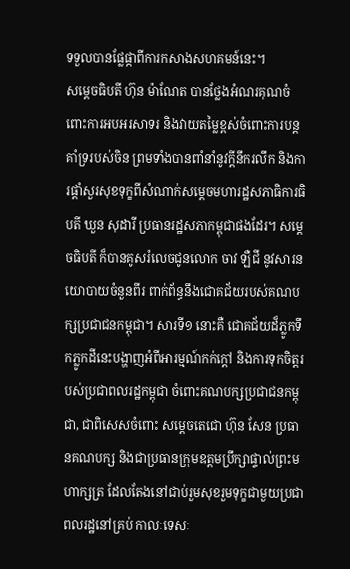ទទួលបានផ្លែផ្កាពីការកសាងសហគមន៍នេះ។
សម្ដេចធិបតី ហ៊ុន ម៉ាណែត បានថ្លែងអំណរគុណចំពោះការអបអរសាទរ និងវាយតម្លៃខ្ពស់ចំពោះការបន្តគាំទ្ររបស់ចិន ព្រមទាំងបានពាំនាំនូវក្ដីនឹករលឹក និងការផ្តាំសួរសុខទុក្ខពីសំណាក់សម្ដេចមហារដ្ឋសភាធិការធិបតី ឃួន សុដារី ប្រធានរដ្ឋសភាកម្ពុជាផងដែរ។ សម្ដេចធិបតី ក៏បានគូសរំលេចជូនលោក ចាវ ឡឺជី នូវសារនយោបាយចំនួនពីរ ពាក់ព័ន្ធនឹងជោគជ័យរបស់គណបក្សប្រជាជនកម្ពុជា។ សារទី១ នោះគឺ ជោគជ័យដ៏ភ្លូកទឹកភ្លូកដីនេះបង្ហាញអំពីអារម្មណ៍កក់ក្តៅ និងការទុកចិត្តរបស់ប្រជាពលរដ្ឋកម្ពុជា ចំពោះគណបក្សប្រជាជនកម្ពុជា, ជាពិសេសចំពោះ សម្តេចតេជោ ហ៊ុន សែន ប្រធានគណបក្ស និងជាប្រធានក្រុមឧត្តមប្រឹក្សាផ្ទាល់ព្រះមហាក្សត្រ ដែលតែងនៅជាប់រួមសុខរួមទុក្ខជាមួយប្រជាពលរដ្ឋនៅគ្រប់ កាលៈទេសៈ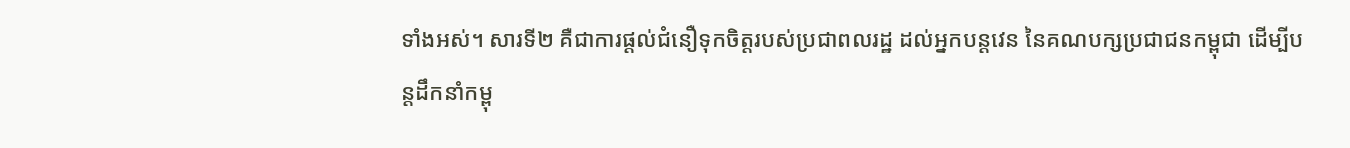ទាំងអស់។ សារទី២ គឺជាការផ្ដល់ជំនឿទុកចិត្តរបស់ប្រជាពលរដ្ឋ ដល់អ្នកបន្តវេន នៃគណបក្សប្រជាជនកម្ពុជា ដើម្បីបន្តដឹកនាំកម្ពុ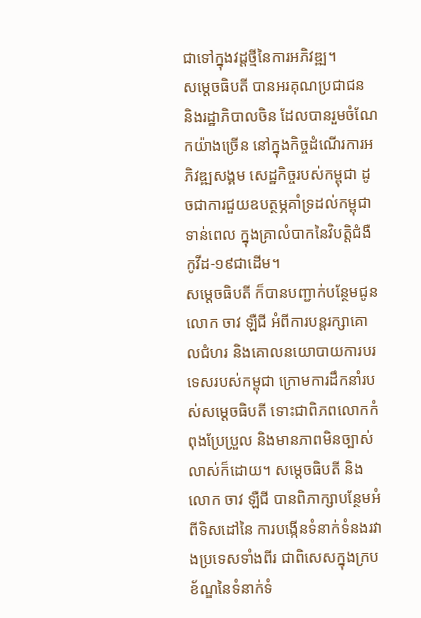ជាទៅក្នុងវដ្ដថ្មីនៃការអភិវឌ្ឍ។
សម្ដេចធិបតី បានអរគុណប្រជាជន និងរដ្ឋាភិបាលចិន ដែលបានរួមចំណែកយ៉ាងច្រើន នៅក្នុងកិច្ចដំណើរការអភិវឌ្ឍសង្គម សេដ្ឋកិច្ចរបស់កម្ពុជា ដូចជាការជួយឧបត្ថម្ភគាំទ្រដល់កម្ពុជាទាន់ពេល ក្នុងគ្រាលំបាកនៃវិបត្តិជំងឺកូវីដ-១៩ជាដើម។
សម្ដេចធិបតី ក៏បានបញ្ជាក់បន្ថែមជូនលោក ចាវ ឡឺជី អំពីការបន្តរក្សាគោលជំហរ និងគោលនយោបាយការបរទេសរបស់កម្ពុជា ក្រោមការដឹកនាំរបស់សម្ដេចធិបតី ទោះជាពិភពលោកកំពុងប្រែប្រួល និងមានភាពមិនច្បាស់លាស់ក៏ដោយ។ សម្ដេចធិបតី និង លោក ចាវ ឡឺជី បានពិភាក្សាបន្ថែមអំពីទិសដៅនៃ ការបង្កើនទំនាក់ទំនងរវាងប្រទេសទាំងពីរ ជាពិសេសក្នុងក្របខ័ណ្ឌនៃទំនាក់ទំ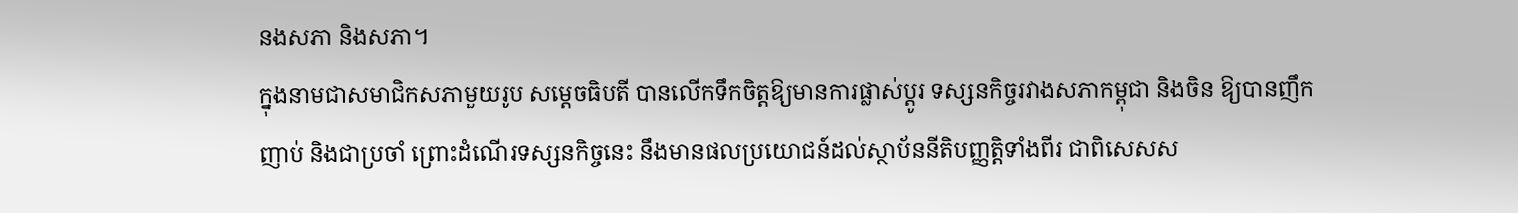នងសភា និងសភា។
ក្នុងនាមជាសមាជិកសភាមួយរូប សម្ដេចធិបតី បានលើកទឹកចិត្តឱ្យមានការផ្លាស់ប្ដូរ ទស្សនកិច្ចរវាងសភាកម្ពុជា និងចិន ឱ្យបានញឹកញាប់ និងជាប្រចាំ ព្រោះដំណើរទស្សនកិច្ចនេះ នឹងមានផលប្រយោជន៍ដល់ស្ថាប័ននីតិបញ្ញត្តិទាំងពីរ ជាពិសេសស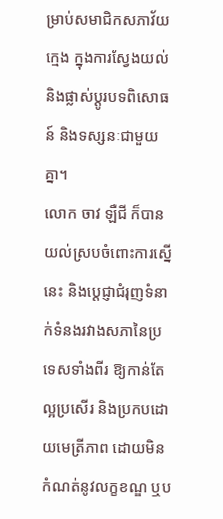ម្រាប់សមាជិកសភាវ័យក្មេង ក្នុងការស្វែងយល់ និងផ្លាស់ប្ដូរបទពិសោធន៍ និងទស្សនៈជាមួយគ្នា។
លោក ចាវ ឡឺជី ក៏បានយល់ស្របចំពោះការស្នើនេះ និងប្តេជ្ញាជំរុញទំនាក់ទំនងរវាងសភានៃប្រទេសទាំងពីរ ឱ្យកាន់តែល្អប្រសើរ និងប្រកបដោយមេត្រីភាព ដោយមិនកំណត់នូវលក្ខខណ្ឌ ឬប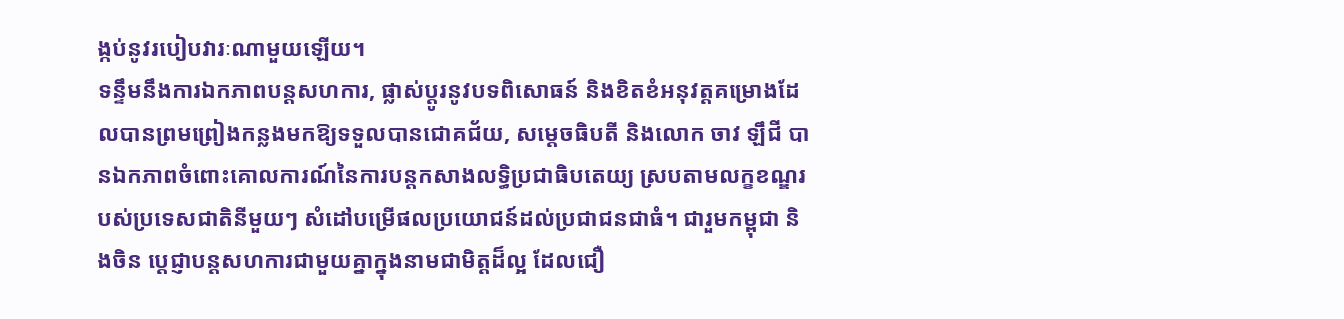ង្កប់នូវរបៀបវារៈណាមួយឡើយ។
ទន្ទឹមនឹងការឯកភាពបន្តសហការ, ផ្លាស់ប្តូរនូវបទពិសោធន៍ និងខិតខំអនុវត្តគម្រោងដែលបានព្រមព្រៀងកន្លងមកឱ្យទទួលបានជោគជ័យ, សម្ដេចធិបតី និងលោក ចាវ ឡឹជី បានឯកភាពចំពោះគោលការណ៍នៃការបន្តកសាងលទ្ធិប្រជាធិបតេយ្យ ស្របតាមលក្ខខណ្ឌរបស់ប្រទេសជាតិនីមួយៗ សំដៅបម្រើផលប្រយោជន៍ដល់ប្រជាជនជាធំ។ ជារួមកម្ពុជា និងចិន ប្តេជ្ញាបន្តសហការជាមួយគ្នាក្នុងនាមជាមិត្តដ៏ល្អ ដែលជឿ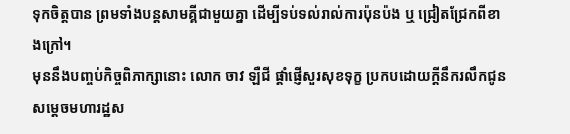ទុកចិត្តបាន ព្រមទាំងបន្តសាមគ្គីជាមួយគ្នា ដើម្បីទប់ទល់រាល់ការប៉ុនប៉ង ឬ ជ្រៀតជ្រែកពីខាងក្រៅ។
មុននឹងបញ្ចប់កិច្ចពិភាក្សានោះ លោក ចាវ ឡឺជី ផ្តាំផ្ញើសួរសុខទុក្ខ ប្រកបដោយក្តីនឹករលឹកជូនសម្តេចមហារដ្ឋស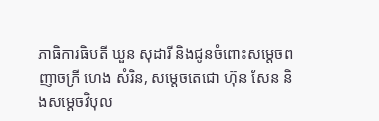ភាធិការធិបតី ឃួន សុដារី និងជូនចំពោះសម្ដេចពញាចក្រី ហេង សំរិន, សម្ដេចតេជោ ហ៊ុន សែន និងសម្តេចវិបុល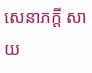សេនាភក្តី សាយ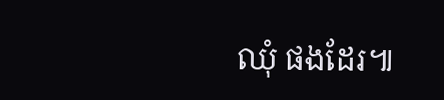ឈុំ ផងដែរ៕